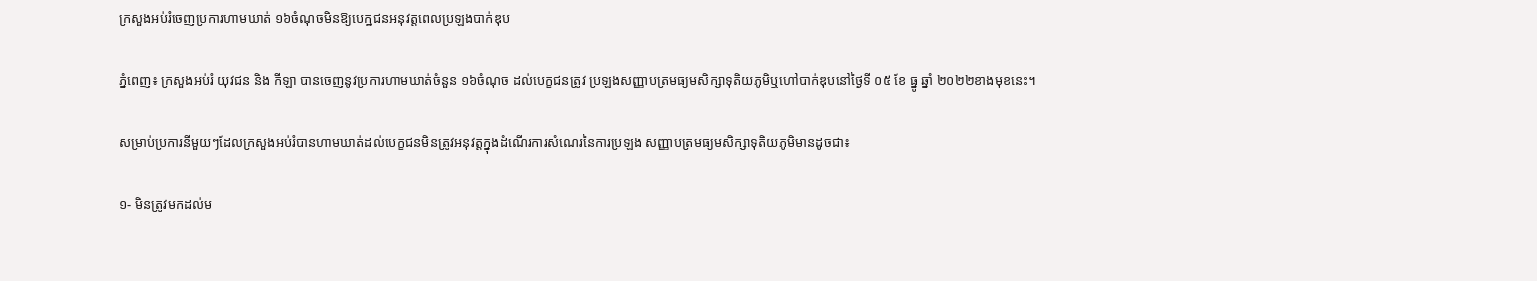ក្រសួងអប់រំចេញប្រការហាមឃាត់ ១៦ចំណុចមិនឱ្យបេក្ឋជនអនុវត្តពេលប្រឡងបាក់ឌុប

ភ្នំពេញ៖ ក្រសួងអប់រំ យុវជន និង កីឡា បានចេញនូវប្រការហាមឃាត់ចំនួន ១៦ចំណុច ដល់បេក្ខជនត្រូវ ប្រឡងសញ្ញាបត្រមធ្យមសិក្សាទុតិយភូមិឬហៅបាក់ឌុបនៅថ្ងៃទី ០៥ ខែ ធ្នូ ឆ្នាំ ២០២២ខាងមុខនេះ។

សម្រាប់ប្រការនីមួយៗដែលក្រសួងអប់រំបានហាមឃាត់ដល់បេក្ខជនមិនត្រូវអនុវត្តក្នុងដំណើរការសំណេរនៃការប្រឡង សញ្ញាបត្រមធ្យមសិក្សាទុតិយភូមិមានដូចជា៖

១- មិនត្រូវមកដល់ម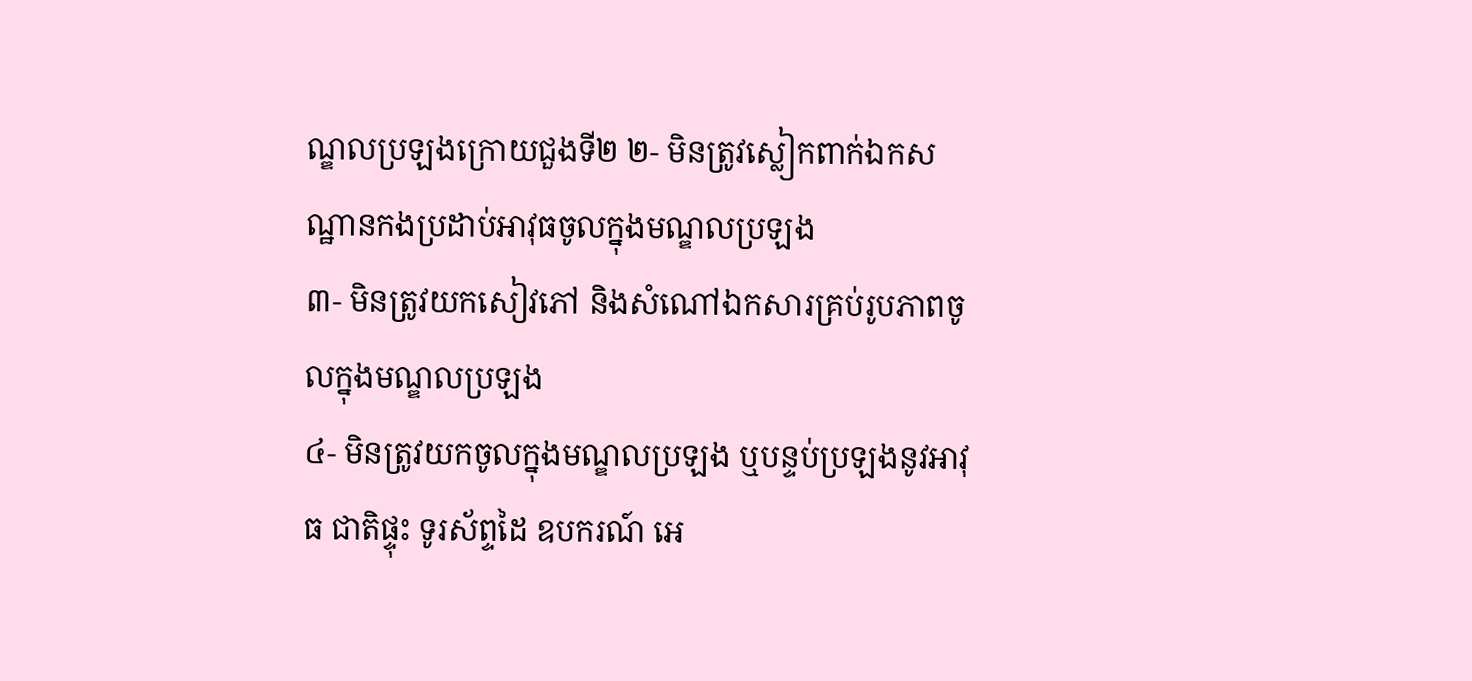ណ្ឌលប្រឡងក្រោយជួងទី២ ២- មិនត្រូវស្លៀកពាក់ឯកសណ្ឋានកងប្រដាប់អាវុធចូលក្នុងមណ្ឌលប្រឡង
៣- មិនត្រូវយកសៀវភៅ និងសំណៅឯកសារគ្រប់រូបភាពចូលក្នុងមណ្ឌលប្រឡង
៤- មិនត្រូវយកចូលក្នុងមណ្ឌលប្រឡង ឬបន្ទប់ប្រឡងនូវអាវុធ ជាតិផ្ទុះ ទូរស័ព្ទដៃ ឧបករណ៍ អេ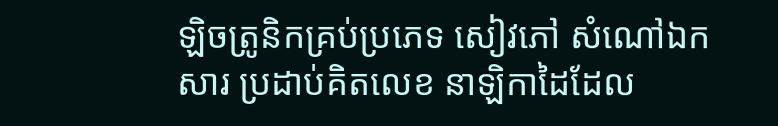ឡិចត្រូនិកគ្រប់ប្រភេទ សៀវភៅ សំណៅឯកសារ ប្រដាប់គិតលេខ នាឡិកាដៃដែល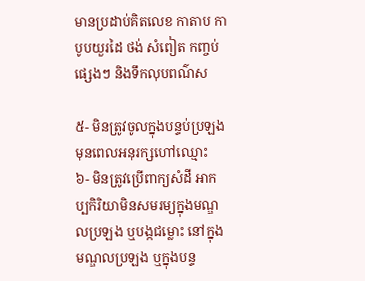មានប្រដាប់គិតលេខ កាតាប កាបូបយួរដៃ ថង់ សំពៀត កញ្ចប់ផ្សេងៗ និងទឹកលុបពណ៌ស

៥- មិនត្រូវចូលក្នុងបន្ទប់ប្រឡង មុនពេលអនុរក្សហៅឈ្មោះ
៦- មិនត្រូវប្រើពាក្យសំដី អាកប្បកិរិយាមិនសមរម្យក្នុងមណ្ឌលប្រឡង ឬបង្កជម្លោះ នៅក្នុងមណ្ឌលប្រឡង ឬក្នុងបន្ទ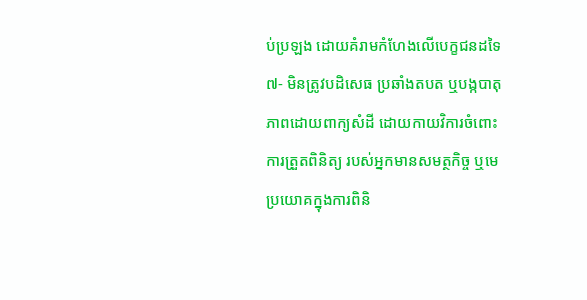ប់ប្រឡង ដោយគំរាមកំហែងលើបេក្ខជនដទៃ
៧- មិនត្រូវបដិសេធ ប្រឆាំងតបត ឬបង្កបាតុភាពដោយពាក្យសំដី ដោយកាយវិការចំពោះការត្រួតពិនិត្យ របស់អ្នកមានសមត្ថកិច្ច ឬមេប្រយោគក្នុងការពិនិ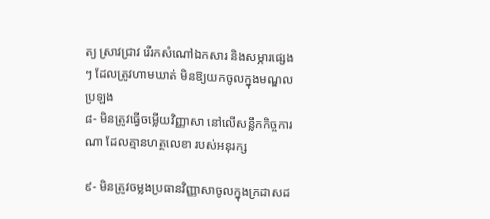ត្យ ស្រាវជ្រាវ រើរកសំណៅឯកសារ និងសម្ភារផ្សេងៗ ដែលត្រូវហាមឃាត់ មិនឱ្យយកចូលក្នុងមណ្ឌលប្រឡង
៨- មិនត្រូវធ្វើចម្លើយវិញ្ញាសា នៅលើសន្លឹកកិច្ចការណា ដែលគ្មានហត្ថលេខា របស់អនុរក្ស

៩- មិនត្រូវចម្លងប្រធានវិញ្ញាសាចូលក្នុងក្រដាសដ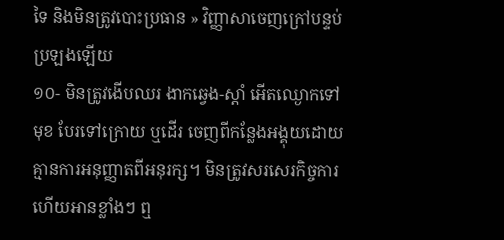ទៃ និងមិនត្រូវបោះប្រធាន » វិញ្ញាសាចេញក្រៅបន្ទប់ប្រឡងឡើយ
១០- មិនត្រូវងើបឈរ ងាកឆ្វេង-ស្តាំ អើតឈ្ងោកទៅមុខ បែរទៅក្រោយ ឬដើរ ចេញពីកន្លែងអង្គុយដោយគ្មានការអនុញ្ញាតពីអនុរក្ស។ មិនត្រូវសរសេរកិច្ចការ ហើយអានខ្លាំងៗ ឮ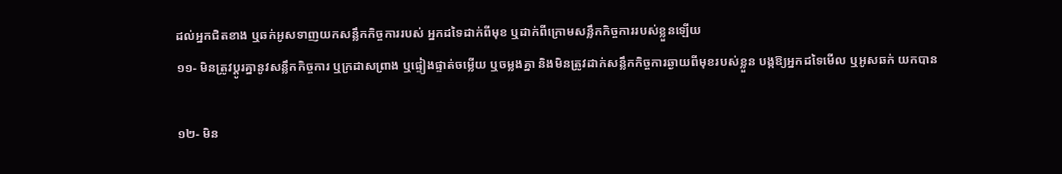ដល់អ្នកជិតខាង ឬឆក់អូសទាញយកសន្លឹកកិច្ចការរបស់ អ្នកដទៃដាក់ពីមុខ ឬដាក់ពីក្រោមសន្លឹកកិច្ចការរបស់ខ្លួនឡើយ
១១- មិនត្រូវប្តូរគ្នានូវសន្លឹកកិច្ចការ ឬក្រដាសព្រាង ឬផ្ទៀងផ្ទាត់ចម្លើយ ឬចម្លងគ្នា និងមិនត្រូវដាក់សន្លឹកកិច្ចការឆ្ងាយពីមុខរបស់ខ្លួន បង្កឱ្យអ្នកដទៃមើល ឬអូសឆក់ យកបាន

១២- មិន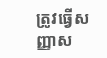ត្រូវធ្វើសញ្ញាស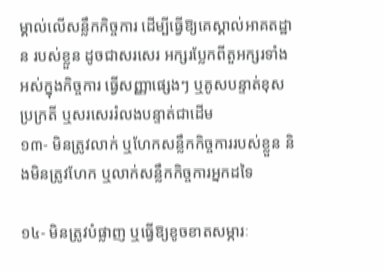ម្គាល់លើសន្លឹកកិច្ចការ ដើម្បីធ្វើឱ្យគេស្គាល់អាគតដ្ឋាន របស់ខ្លួន ដូចជាសរសេរ អក្សរប្លែកពីតួអក្សរទាំងអស់ក្នុងកិច្ចការ ធ្វើសញ្ញាផ្សេងៗ ឬគូសបន្ទាត់ខុសប្រក្រតី ឬសរសេររំលងបន្ទាត់ជាដើម
១៣- មិនត្រូវលាក់ ឬហែកសន្លឹកកិច្ចការរបស់ខ្លួន និងមិនត្រូវហែក ឬលាក់សន្លឹកកិច្ចការអ្នកដទៃ

១៤- មិនត្រូវបំផ្លាញ ឬធ្វើឱ្យខូចខាតសម្ភារៈ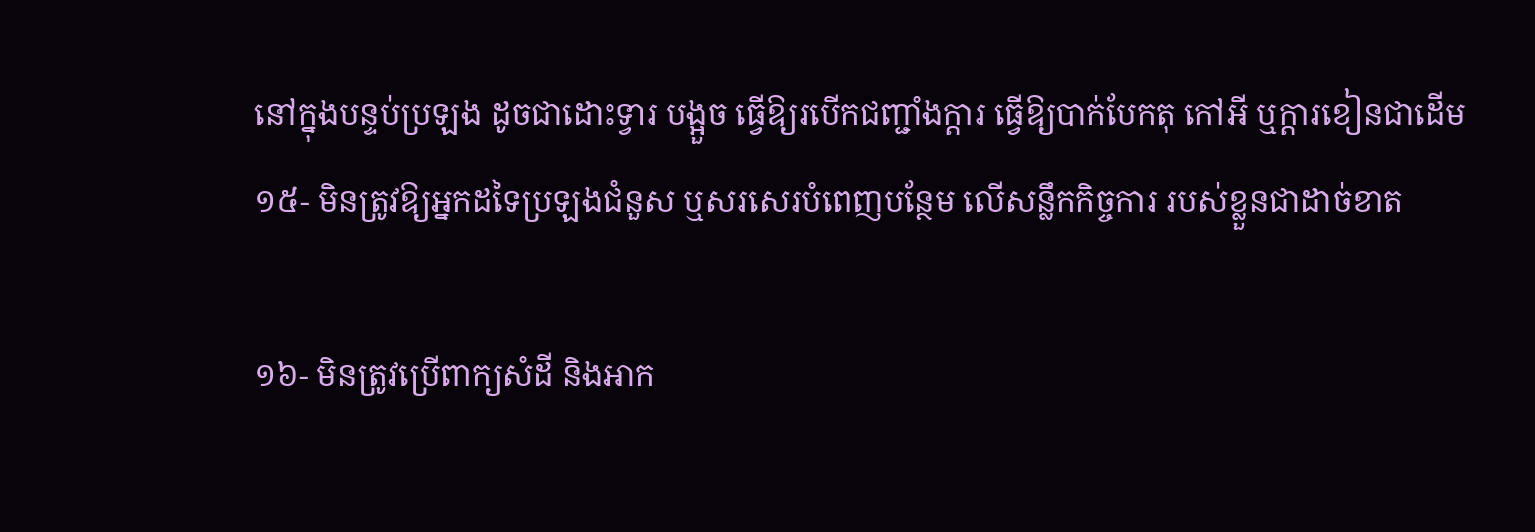នៅក្នុងបន្ទប់ប្រឡង ដូចជាដោះទ្វារ បង្អួច ធ្វើឱ្យរបើកជញ្ជាំងក្តារ ធ្វើឱ្យបាក់បែកតុ កៅអី ឬក្តារខៀនជាដើម
១៥- មិនត្រូវឱ្យអ្នកដទៃប្រឡងជំនួស ឬសរសេរបំពេញបន្ថែម លើសន្លឹកកិច្ចការ របស់ខ្លួនជាដាច់ខាត

១៦- មិនត្រូវប្រើពាក្យសំដី និងអាក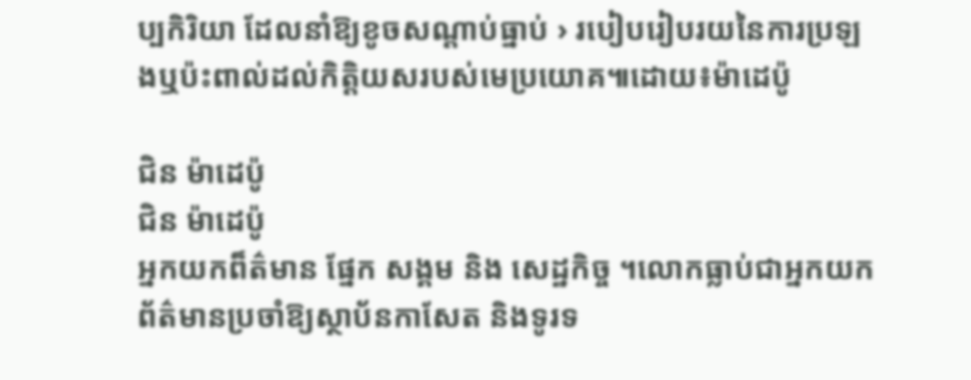ប្បកិរិយា ដែលនាំឱ្យខូចសណ្តាប់ធ្នាប់ › របៀបរៀបរយនៃការប្រឡងឬប៉ះពាល់ដល់កិត្តិយសរបស់មេប្រយោគ៕ដោយ៖ម៉ាដេប៉ូ

ជិន ម៉ាដេប៉ូ
ជិន ម៉ាដេប៉ូ
អ្នកយកព៏ត៌មាន ផ្នែក សង្គម និង សេដ្ឋកិច្ច ។លោកធ្លាប់ជាអ្នកយកព័ត៌មានប្រចាំឱ្យស្ថាប័នកាសែត និងទូរទ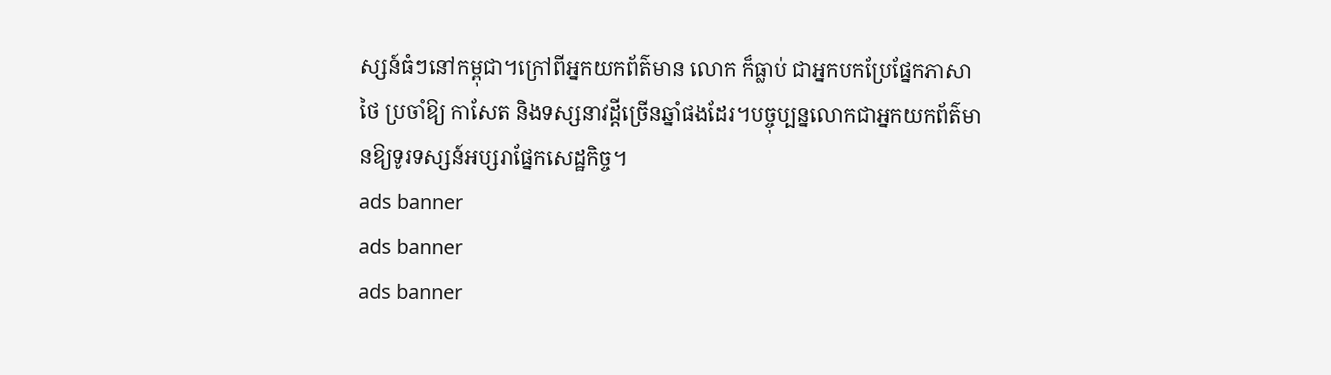ស្សន៍ធំៗនៅកម្ពុជា។ក្រៅពីអ្នកយកព័ត៌មាន លោក ក៏ធ្លាប់ ជាអ្នកបកប្រែផ្នែកភាសាថៃ ប្រចាំឱ្យ កាសែត និងទស្សនាវដ្តីច្រើនឆ្នាំផងដែរ។បច្ចុប្បន្នលោកជាអ្នកយកព័ត៌មានឱ្យទូរទស្សន៍អប្សរាផ្នែកសេដ្ឋកិច្ច។
ads banner
ads banner
ads banner